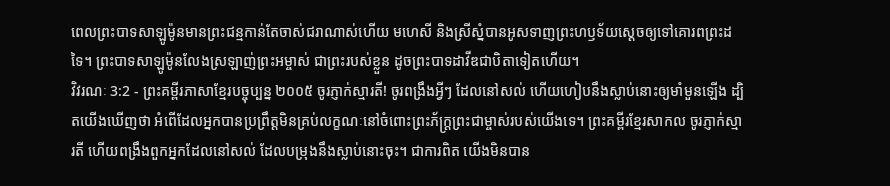ពេលព្រះបាទសាឡូម៉ូនមានព្រះជន្មកាន់តែចាស់ជរាណាស់ហើយ មហេសី និងស្រីស្នំបានអូសទាញព្រះហឫទ័យស្ដេចឲ្យទៅគោរពព្រះដទៃ។ ព្រះបាទសាឡូម៉ូនលែងស្រឡាញ់ព្រះអម្ចាស់ ជាព្រះរបស់ខ្លួន ដូចព្រះបាទដាវីឌជាបិតាទៀតហើយ។
វិវរណៈ 3:2 - ព្រះគម្ពីរភាសាខ្មែរបច្ចុប្បន្ន ២០០៥ ចូរភ្ញាក់ស្មារតី! ចូរពង្រឹងអ្វីៗ ដែលនៅសល់ ហើយហៀបនឹងស្លាប់នោះឲ្យមាំមួនឡើង ដ្បិតយើងឃើញថា អំពើដែលអ្នកបានប្រព្រឹត្តមិនគ្រប់លក្ខណៈនៅចំពោះព្រះភ័ក្ត្រព្រះជាម្ចាស់របស់យើងទេ។ ព្រះគម្ពីរខ្មែរសាកល ចូរភ្ញាក់ស្មារតី ហើយពង្រឹងពួកអ្នកដែលនៅសល់ ដែលបម្រុងនឹងស្លាប់នោះចុះ។ ជាការពិត យើងមិនបាន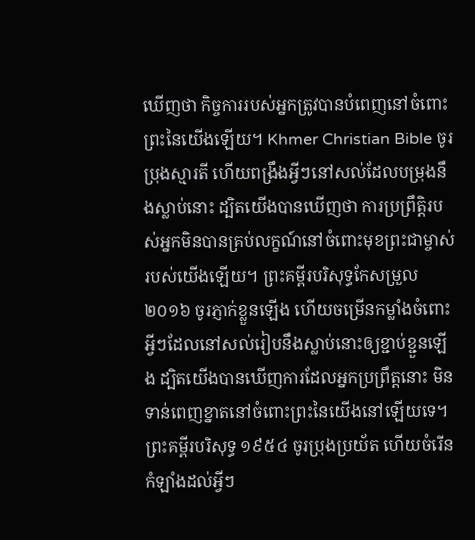ឃើញថា កិច្ចការរបស់អ្នកត្រូវបានបំពេញនៅចំពោះព្រះនៃយើងឡើយ។ Khmer Christian Bible ចូរប្រុងស្មារតី ហើយពង្រឹងអ្វីៗនៅសល់ដែលបម្រុងនឹងស្លាប់នោះ ដ្បិតយើងបានឃើញថា ការប្រព្រឹត្ដិរបស់អ្នកមិនបានគ្រប់លក្ខណ៍នៅចំពោះមុខព្រះជាម្ចាស់របស់យើងឡើយ។ ព្រះគម្ពីរបរិសុទ្ធកែសម្រួល ២០១៦ ចូរភ្ញាក់ខ្លួនឡើង ហើយចម្រើនកម្លាំងចំពោះអ្វីៗដែលនៅសល់រៀបនឹងស្លាប់នោះឲ្យខ្ជាប់ខ្ជួនឡើង ដ្បិតយើងបានឃើញការដែលអ្នកប្រព្រឹត្តនោះ មិនទាន់ពេញខ្នាតនៅចំពោះព្រះនៃយើងនៅឡើយទេ។ ព្រះគម្ពីរបរិសុទ្ធ ១៩៥៤ ចូរប្រុងប្រយ័ត ហើយចំរើនកំឡាំងដល់អ្វីៗ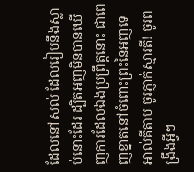ដែលនៅសល់ ដែលរៀបនឹងស្លាប់នោះដែរ ដ្បិតអញមិនបានឃើញការដែលឯងប្រព្រឹត្តនោះ ជាពេញខ្នាតនៅចំពោះព្រះនៃអញទេ អាល់គីតាប ចូរភ្ញាក់ស្មារតី! ចូរពង្រឹងអ្វីៗ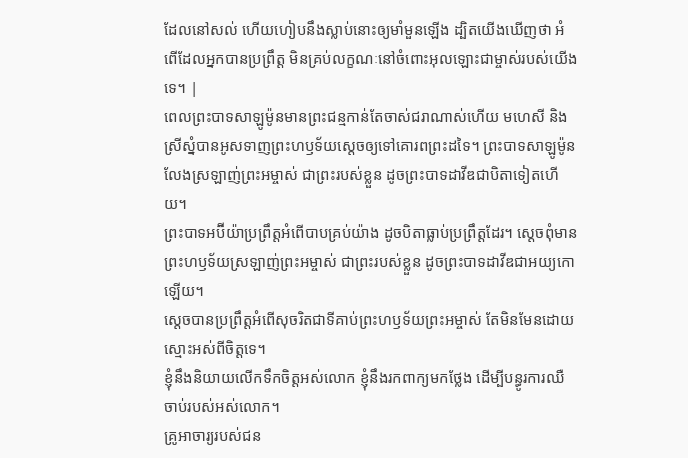ដែលនៅសល់ ហើយហៀបនឹងស្លាប់នោះឲ្យមាំមួនឡើង ដ្បិតយើងឃើញថា អំពើដែលអ្នកបានប្រព្រឹត្ដ មិនគ្រប់លក្ខណៈនៅចំពោះអុលឡោះជាម្ចាស់របស់យើងទេ។ |
ពេលព្រះបាទសាឡូម៉ូនមានព្រះជន្មកាន់តែចាស់ជរាណាស់ហើយ មហេសី និងស្រីស្នំបានអូសទាញព្រះហឫទ័យស្ដេចឲ្យទៅគោរពព្រះដទៃ។ ព្រះបាទសាឡូម៉ូនលែងស្រឡាញ់ព្រះអម្ចាស់ ជាព្រះរបស់ខ្លួន ដូចព្រះបាទដាវីឌជាបិតាទៀតហើយ។
ព្រះបាទអប៊ីយ៉ាប្រព្រឹត្តអំពើបាបគ្រប់យ៉ាង ដូចបិតាធ្លាប់ប្រព្រឹត្តដែរ។ ស្ដេចពុំមានព្រះហឫទ័យស្រឡាញ់ព្រះអម្ចាស់ ជាព្រះរបស់ខ្លួន ដូចព្រះបាទដាវីឌជាអយ្យកោឡើយ។
ស្ដេចបានប្រព្រឹត្តអំពើសុចរិតជាទីគាប់ព្រះហឫទ័យព្រះអម្ចាស់ តែមិនមែនដោយស្មោះអស់ពីចិត្តទេ។
ខ្ញុំនឹងនិយាយលើកទឹកចិត្តអស់លោក ខ្ញុំនឹងរកពាក្យមកថ្លែង ដើម្បីបន្ធូរការឈឺចាប់របស់អស់លោក។
គ្រូអាចារ្យរបស់ជន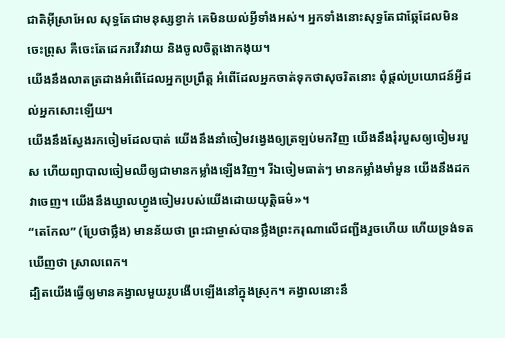ជាតិអ៊ីស្រាអែល សុទ្ធតែជាមនុស្សខ្វាក់ គេមិនយល់អ្វីទាំងអស់។ អ្នកទាំងនោះសុទ្ធតែជាឆ្កែដែលមិនចេះព្រុស គឺចេះតែដេករវើរវាយ និងចូលចិត្តងោកងុយ។
យើងនឹងលាតត្រដាងអំពើដែលអ្នកប្រព្រឹត្ត អំពើដែលអ្នកចាត់ទុកថាសុចរិតនោះ ពុំផ្ដល់ប្រយោជន៍អ្វីដល់អ្នកសោះឡើយ។
យើងនឹងស្វែងរកចៀមដែលបាត់ យើងនឹងនាំចៀមវង្វេងឲ្យត្រឡប់មកវិញ យើងនឹងរុំរបួសឲ្យចៀមរបួស ហើយព្យាបាលចៀមឈឺឲ្យជាមានកម្លាំងឡើងវិញ។ រីឯចៀមធាត់ៗ មានកម្លាំងមាំមួន យើងនឹងដកវាចេញ។ យើងនឹងឃ្វាលហ្វូងចៀមរបស់យើងដោយយុត្តិធម៌»។
“តេកែល” (ប្រែថាថ្លឹង) មានន័យថា ព្រះជាម្ចាស់បានថ្លឹងព្រះករុណាលើជញ្ជីងរួចហើយ ហើយទ្រង់ទតឃើញថា ស្រាលពេក។
ដ្បិតយើងធ្វើឲ្យមានគង្វាលមួយរូបងើបឡើងនៅក្នុងស្រុក។ គង្វាលនោះនឹ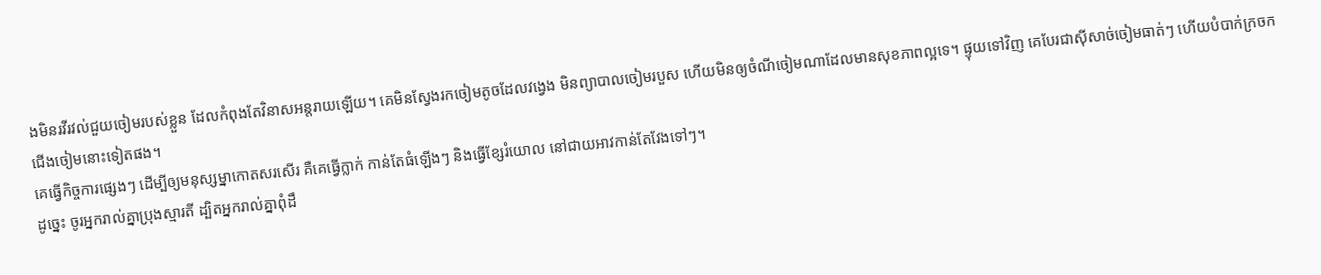ងមិនរវីរវល់ជួយចៀមរបស់ខ្លួន ដែលកំពុងតែវិនាសអន្តរាយឡើយ។ គេមិនស្វែងរកចៀមតូចដែលវង្វេង មិនព្យាបាលចៀមរបួស ហើយមិនឲ្យចំណីចៀមណាដែលមានសុខភាពល្អទេ។ ផ្ទុយទៅវិញ គេបែរជាស៊ីសាច់ចៀមធាត់ៗ ហើយបំបាក់ក្រចកជើងចៀមនោះទៀតផង។
គេធ្វើកិច្ចការផ្សេងៗ ដើម្បីឲ្យមនុស្សម្នាកោតសរសើរ គឺគេធ្វើក្លាក់ កាន់តែធំឡើងៗ និងធ្វើខ្សែរំយោល នៅជាយអាវកាន់តែវែងទៅៗ។
ដូច្នេះ ចូរអ្នករាល់គ្នាប្រុងស្មារតី ដ្បិតអ្នករាល់គ្នាពុំដឹ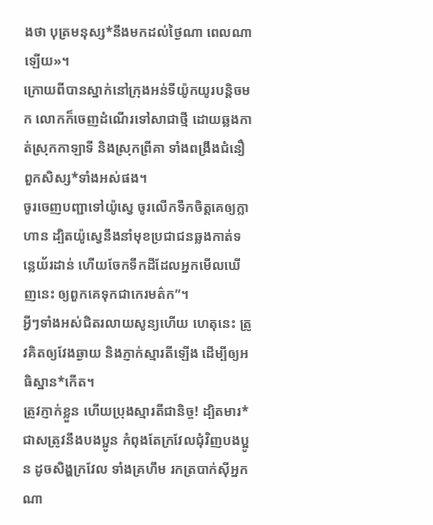ងថា បុត្រមនុស្ស*នឹងមកដល់ថ្ងៃណា ពេលណាឡើយ»។
ក្រោយពីបានស្នាក់នៅក្រុងអន់ទីយ៉ូកយូរបន្តិចមក លោកក៏ចេញដំណើរទៅសាជាថ្មី ដោយឆ្លងកាត់ស្រុកកាឡាទី និងស្រុកព្រីគា ទាំងពង្រឹងជំនឿពួកសិស្ស*ទាំងអស់ផង។
ចូរចេញបញ្ជាទៅយ៉ូស្វេ ចូរលើកទឹកចិត្តគេឲ្យក្លាហាន ដ្បិតយ៉ូស្វេនឹងនាំមុខប្រជាជនឆ្លងកាត់ទន្លេយ័រដាន់ ហើយចែកទឹកដីដែលអ្នកមើលឃើញនេះ ឲ្យពួកគេទុកជាកេរមត៌ក”។
អ្វីៗទាំងអស់ជិតរលាយសូន្យហើយ ហេតុនេះ ត្រូវគិតឲ្យវែងឆ្ងាយ និងភ្ញាក់ស្មារតីឡើង ដើម្បីឲ្យអធិស្ឋាន*កើត។
ត្រូវភ្ញាក់ខ្លួន ហើយប្រុងស្មារតីជានិច្ច! ដ្បិតមារ*ជាសត្រូវនឹងបងប្អូន កំពុងតែក្រវែលជុំវិញបងប្អូន ដូចសិង្ហក្រវែល ទាំងគ្រហឹម រកត្របាក់ស៊ីអ្នកណា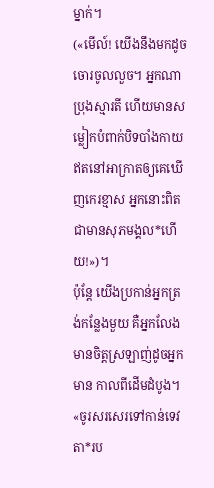ម្នាក់។
(«មើល៍! យើងនឹងមកដូចចោរចូលលួច។ អ្នកណាប្រុងស្មារតី ហើយមានសម្លៀកបំពាក់បិទបាំងកាយ ឥតនៅអាក្រាតឲ្យគេឃើញកេរខ្មាស អ្នកនោះពិតជាមានសុភមង្គល*ហើយ!»)។
ប៉ុន្តែ យើងប្រកាន់អ្នកត្រង់កន្លែងមួយ គឺអ្នកលែងមានចិត្តស្រឡាញ់ដូចអ្នកមាន កាលពីដើមដំបូង។
«ចូរសរសេរទៅកាន់ទេវតា*រប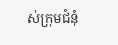ស់ក្រុមជំនុំ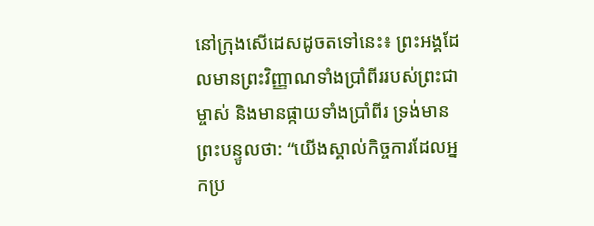នៅក្រុងសើដេសដូចតទៅនេះ៖ ព្រះអង្គដែលមានព្រះវិញ្ញាណទាំងប្រាំពីររបស់ព្រះជាម្ចាស់ និងមានផ្កាយទាំងប្រាំពីរ ទ្រង់មានព្រះបន្ទូលថា: “យើងស្គាល់កិច្ចការដែលអ្នកប្រ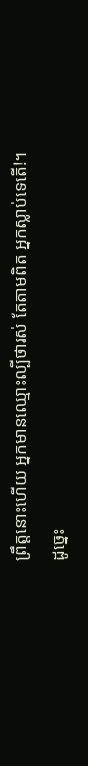ព្រឹត្តនោះហើយ អ្នកមានឈ្មោះល្បីថារស់ តែតាមពិត អ្នកស្លាប់ទេតើ!។
ដូច្នេះ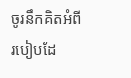ចូរនឹកគិតអំពីរបៀបដែ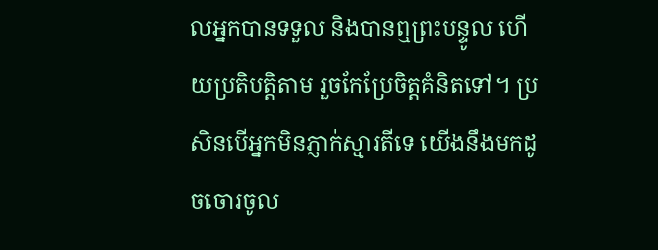លអ្នកបានទទួល និងបានឮព្រះបន្ទូល ហើយប្រតិបត្តិតាម រួចកែប្រែចិត្តគំនិតទៅ។ ប្រសិនបើអ្នកមិនភ្ញាក់ស្មារតីទេ យើងនឹងមកដូចចោរចូល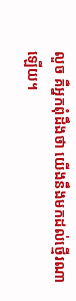លួច គឺអ្នកពុំដឹងថា យើងនឹងមកដល់ថ្មើរណាឡើយ។